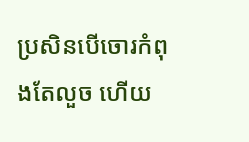ប្រសិនបើចោរកំពុងតែលួច ហើយ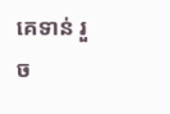គេទាន់ រួច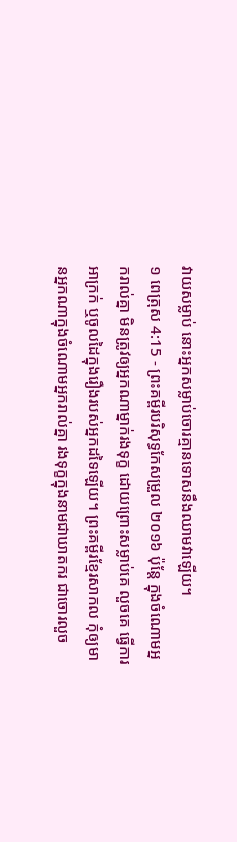វាយសម្លាប់ នោះអ្នកសម្លាប់ចោរគ្មានទោសនឹងឈាមវាឡើយ។
១ ពេត្រុស 4:15 - ព្រះគម្ពីរបរិសុទ្ធកែសម្រួល ២០១៦ ប៉ុន្ដែ ក្នុងចំណោមអ្នករាល់គ្នា មិនត្រូវឲ្យអ្នកណាម្នាក់រងទុក្ខ ដោយព្រោះសម្លាប់គេ លួចគេ ធ្វើការអាក្រក់ ឬចូលដៃក្នុងរឿងរបស់អ្នកដទៃឡើយ។ ព្រះគម្ពីរខ្មែរសាកល កុំឲ្យមានអ្នកណាក្នុងចំណោមអ្នករាល់គ្នា រងទុក្ខក្នុងនាមជាឃាតករ ជាចោរលួច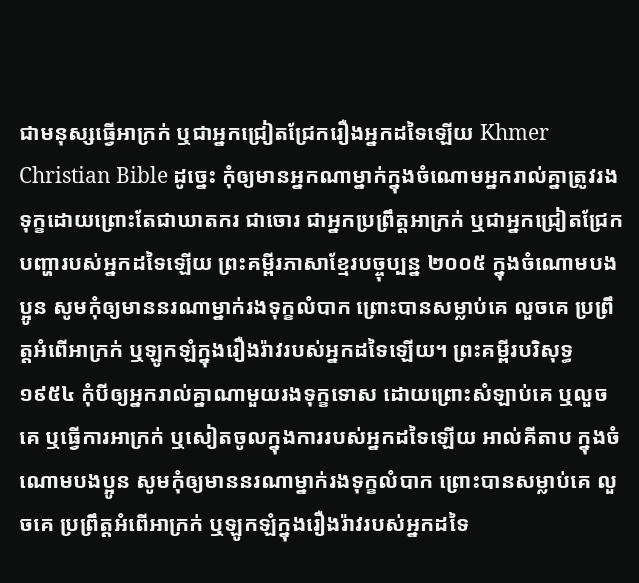ជាមនុស្សធ្វើអាក្រក់ ឬជាអ្នកជ្រៀតជ្រែករឿងអ្នកដទៃឡើយ Khmer Christian Bible ដូច្នេះ កុំឲ្យមានអ្នកណាម្នាក់ក្នុងចំណោមអ្នករាល់គ្នាត្រូវរងទុក្ខដោយព្រោះតែជាឃាតករ ជាចោរ ជាអ្នកប្រព្រឹត្ដអាក្រក់ ឬជាអ្នកជ្រៀតជ្រែកបញ្ហារបស់អ្នកដទៃឡើយ ព្រះគម្ពីរភាសាខ្មែរបច្ចុប្បន្ន ២០០៥ ក្នុងចំណោមបងប្អូន សូមកុំឲ្យមាននរណាម្នាក់រងទុក្ខលំបាក ព្រោះបានសម្លាប់គេ លួចគេ ប្រព្រឹត្តអំពើអាក្រក់ ឬឡូកឡំក្នុងរឿងរ៉ាវរបស់អ្នកដទៃឡើយ។ ព្រះគម្ពីរបរិសុទ្ធ ១៩៥៤ កុំបីឲ្យអ្នករាល់គ្នាណាមួយរងទុក្ខទោស ដោយព្រោះសំឡាប់គេ ឬលួចគេ ឬធ្វើការអាក្រក់ ឬសៀតចូលក្នុងការរបស់អ្នកដទៃឡើយ អាល់គីតាប ក្នុងចំណោមបងប្អូន សូមកុំឲ្យមាននរណាម្នាក់រងទុក្ខលំបាក ព្រោះបានសម្លាប់គេ លួចគេ ប្រព្រឹត្ដអំពើអាក្រក់ ឬឡូកឡំក្នុងរឿងរ៉ាវរបស់អ្នកដទៃ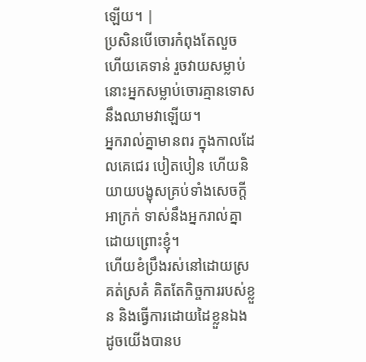ឡើយ។ |
ប្រសិនបើចោរកំពុងតែលួច ហើយគេទាន់ រួចវាយសម្លាប់ នោះអ្នកសម្លាប់ចោរគ្មានទោសនឹងឈាមវាឡើយ។
អ្នករាល់គ្នាមានពរ ក្នុងកាលដែលគេជេរ បៀតបៀន ហើយនិយាយបង្ខុសគ្រប់ទាំងសេចក្តីអាក្រក់ ទាស់នឹងអ្នករាល់គ្នាដោយព្រោះខ្ញុំ។
ហើយខំប្រឹងរស់នៅដោយស្រគត់ស្រគំ គិតតែកិច្ចការរបស់ខ្លួន និងធ្វើការដោយដៃខ្លួនឯង ដូចយើងបានប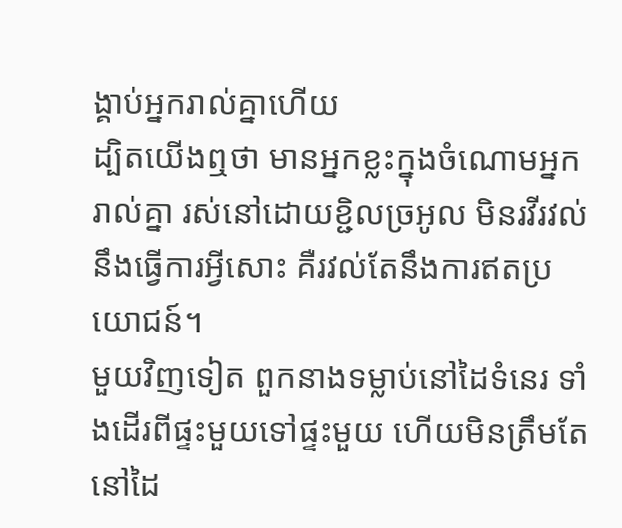ង្គាប់អ្នករាល់គ្នាហើយ
ដ្បិតយើងឮថា មានអ្នកខ្លះក្នុងចំណោមអ្នករាល់គ្នា រស់នៅដោយខ្ជិលច្រអូល មិនរវីរវល់នឹងធ្វើការអ្វីសោះ គឺរវល់តែនឹងការឥតប្រយោជន៍។
មួយវិញទៀត ពួកនាងទម្លាប់នៅដៃទំនេរ ទាំងដើរពីផ្ទះមួយទៅផ្ទះមួយ ហើយមិនត្រឹមតែនៅដៃ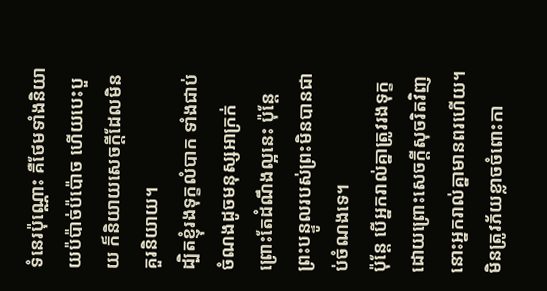ទំនេរប៉ុណ្ណោះ គឺថែមទាំងនិយាយប៉ប៉ាច់ប៉ប៉ោច ហើយបេះបួយ ក៏និយាយសេចក្ដីដែលមិនគួរនិយាយ។
ដ្បិតខ្ញុំរងទុក្ខលំបាក ទាំងជាប់ចំណងដូចមនុស្សអាក្រក់ ព្រោះតែដំណឹងល្អនេះ ប៉ុន្តែ ព្រះបន្ទូលរបស់ព្រះមិនបានជាប់ចំណងទេ។
ប៉ុន្តែ បើអ្នករាល់គ្នាត្រូវរងទុក្ខ ដោយព្រោះសេចក្តីសុចរិតវិញ នោះអ្នករាល់គ្នាមានពរហើយ។ មិនត្រូវភ័យខ្លាចចំពោះកា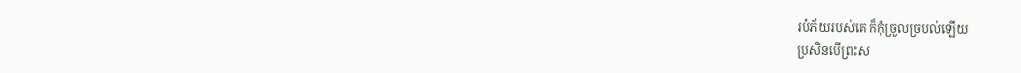របំភ័យរបស់គេ ក៏កុំច្រួលច្របល់ឡើយ
ប្រសិនបើព្រះស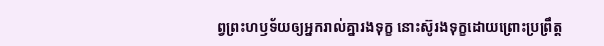ព្វព្រះហឫទ័យឲ្យអ្នករាល់គ្នារងទុក្ខ នោះស៊ូរងទុក្ខដោយព្រោះប្រព្រឹត្ត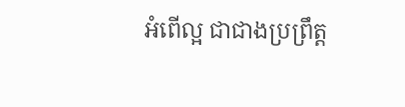អំពើល្អ ជាជាងប្រព្រឹត្ត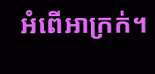អំពើអាក្រក់។